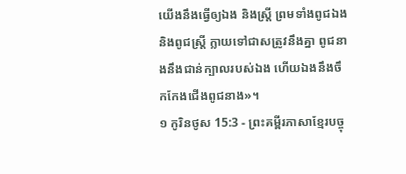យើងនឹងធ្វើឲ្យឯង និងស្ត្រី ព្រមទាំងពូជឯង និងពូជស្ត្រី ក្លាយទៅជាសត្រូវនឹងគ្នា ពូជនាងនឹងជាន់ក្បាលរបស់ឯង ហើយឯងនឹងចឹកកែងជើងពូជនាង»។
១ កូរិនថូស 15:3 - ព្រះគម្ពីរភាសាខ្មែរបច្ចុ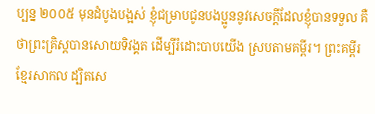ប្បន្ន ២០០៥ មុនដំបូងបង្អស់ ខ្ញុំជម្រាបជូនបងប្អូននូវសេចក្ដីដែលខ្ញុំបានទទួល គឺថាព្រះគ្រិស្តបានសោយទិវង្គត ដើម្បីរំដោះបាបយើង ស្របតាមគម្ពីរ។ ព្រះគម្ពីរខ្មែរសាកល ដ្បិតសេ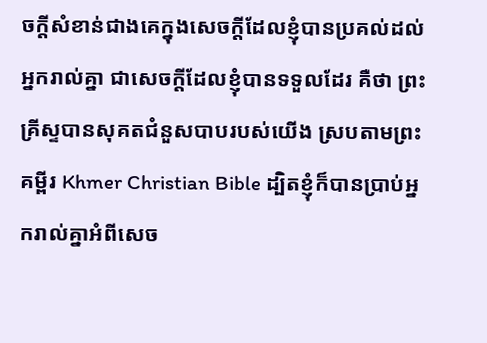ចក្ដីសំខាន់ជាងគេក្នុងសេចក្ដីដែលខ្ញុំបានប្រគល់ដល់អ្នករាល់គ្នា ជាសេចក្ដីដែលខ្ញុំបានទទួលដែរ គឺថា ព្រះគ្រីស្ទបានសុគតជំនួសបាបរបស់យើង ស្របតាមព្រះគម្ពីរ Khmer Christian Bible ដ្បិតខ្ញុំក៏បានប្រាប់អ្នករាល់គ្នាអំពីសេច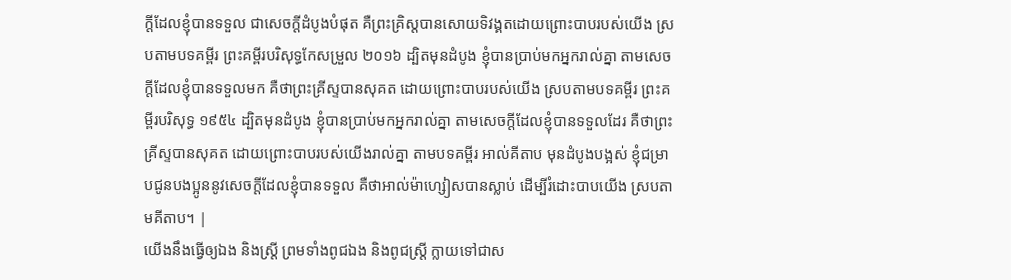ក្ដីដែលខ្ញុំបានទទួល ជាសេចក្ដីដំបូងបំផុត គឺព្រះគ្រិស្ដបានសោយទិវង្គតដោយព្រោះបាបរបស់យើង ស្របតាមបទគម្ពីរ ព្រះគម្ពីរបរិសុទ្ធកែសម្រួល ២០១៦ ដ្បិតមុនដំបូង ខ្ញុំបានប្រាប់មកអ្នករាល់គ្នា តាមសេចក្តីដែលខ្ញុំបានទទួលមក គឺថាព្រះគ្រីស្ទបានសុគត ដោយព្រោះបាបរបស់យើង ស្របតាមបទគម្ពីរ ព្រះគម្ពីរបរិសុទ្ធ ១៩៥៤ ដ្បិតមុនដំបូង ខ្ញុំបានប្រាប់មកអ្នករាល់គ្នា តាមសេចក្ដីដែលខ្ញុំបានទទួលដែរ គឺថាព្រះគ្រីស្ទបានសុគត ដោយព្រោះបាបរបស់យើងរាល់គ្នា តាមបទគម្ពីរ អាល់គីតាប មុនដំបូងបង្អស់ ខ្ញុំជម្រាបជូនបងប្អូននូវសេចក្ដីដែលខ្ញុំបានទទួល គឺថាអាល់ម៉ាហ្សៀសបានស្លាប់ ដើម្បីរំដោះបាបយើង ស្របតាមគីតាប។ |
យើងនឹងធ្វើឲ្យឯង និងស្ត្រី ព្រមទាំងពូជឯង និងពូជស្ត្រី ក្លាយទៅជាស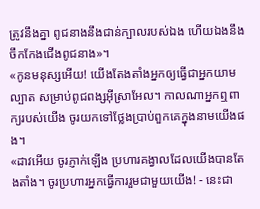ត្រូវនឹងគ្នា ពូជនាងនឹងជាន់ក្បាលរបស់ឯង ហើយឯងនឹងចឹកកែងជើងពូជនាង»។
«កូនមនុស្សអើយ! យើងតែងតាំងអ្នកឲ្យធ្វើជាអ្នកយាមល្បាត សម្រាប់ពូជពង្សអ៊ីស្រាអែល។ កាលណាអ្នកឮពាក្យរបស់យើង ចូរយកទៅថ្លែងប្រាប់ពួកគេក្នុងនាមយើងផង។
«ដាវអើយ ចូរភ្ញាក់ឡើង ប្រហារគង្វាលដែលយើងបានតែងតាំង។ ចូរប្រហារអ្នកធ្វើការរួមជាមួយយើង! - នេះជា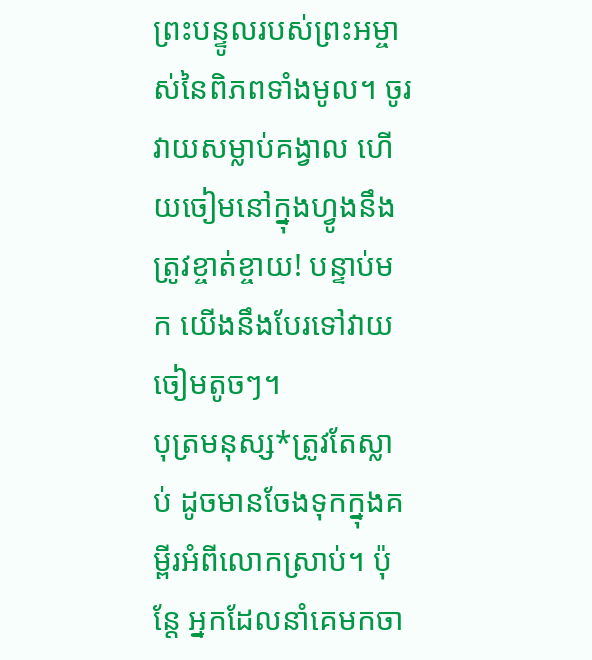ព្រះបន្ទូលរបស់ព្រះអម្ចាស់នៃពិភពទាំងមូល។ ចូរវាយសម្លាប់គង្វាល ហើយចៀមនៅក្នុងហ្វូងនឹងត្រូវខ្ចាត់ខ្ចាយ! បន្ទាប់មក យើងនឹងបែរទៅវាយចៀមតូចៗ។
បុត្រមនុស្ស*ត្រូវតែស្លាប់ ដូចមានចែងទុកក្នុងគម្ពីរអំពីលោកស្រាប់។ ប៉ុន្តែ អ្នកដែលនាំគេមកចា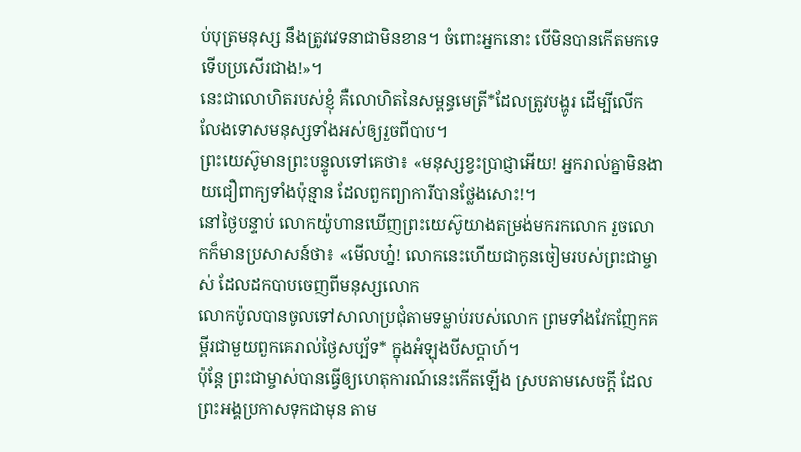ប់បុត្រមនុស្ស នឹងត្រូវវេទនាជាមិនខាន។ ចំពោះអ្នកនោះ បើមិនបានកើតមកទេ ទើបប្រសើរជាង!»។
នេះជាលោហិតរបស់ខ្ញុំ គឺលោហិតនៃសម្ពន្ធមេត្រី*ដែលត្រូវបង្ហូរ ដើម្បីលើកលែងទោសមនុស្សទាំងអស់ឲ្យរួចពីបាប។
ព្រះយេស៊ូមានព្រះបន្ទូលទៅគេថា៖ «មនុស្សខ្វះប្រាជ្ញាអើយ! អ្នករាល់គ្នាមិនងាយជឿពាក្យទាំងប៉ុន្មាន ដែលពួកព្យាការីបានថ្លែងសោះ!។
នៅថ្ងៃបន្ទាប់ លោកយ៉ូហានឃើញព្រះយេស៊ូយាងតម្រង់មករកលោក រួចលោកក៏មានប្រសាសន៍ថា៖ «មើលហ្ន៎! លោកនេះហើយជាកូនចៀមរបស់ព្រះជាម្ចាស់ ដែលដកបាបចេញពីមនុស្សលោក
លោកប៉ូលបានចូលទៅសាលាប្រជុំតាមទម្លាប់របស់លោក ព្រមទាំងវែកញែកគម្ពីរជាមួយពួកគេរាល់ថ្ងៃសប្ប័ទ* ក្នុងអំឡុងបីសប្ដាហ៍។
ប៉ុន្តែ ព្រះជាម្ចាស់បានធ្វើឲ្យហេតុការណ៍នេះកើតឡើង ស្របតាមសេចក្ដី ដែលព្រះអង្គប្រកាសទុកជាមុន តាម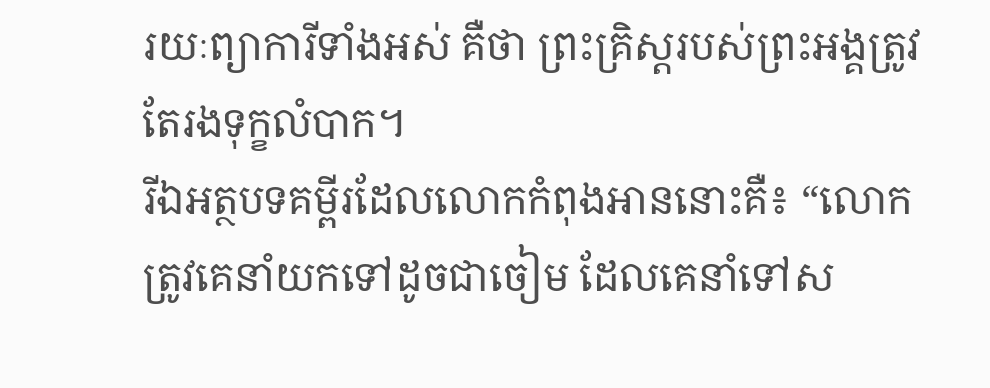រយៈព្យាការីទាំងអស់ គឺថា ព្រះគ្រិស្តរបស់ព្រះអង្គត្រូវតែរងទុក្ខលំបាក។
រីឯអត្ថបទគម្ពីរដែលលោកកំពុងអាននោះគឺ៖ “លោកត្រូវគេនាំយកទៅដូចជាចៀម ដែលគេនាំទៅស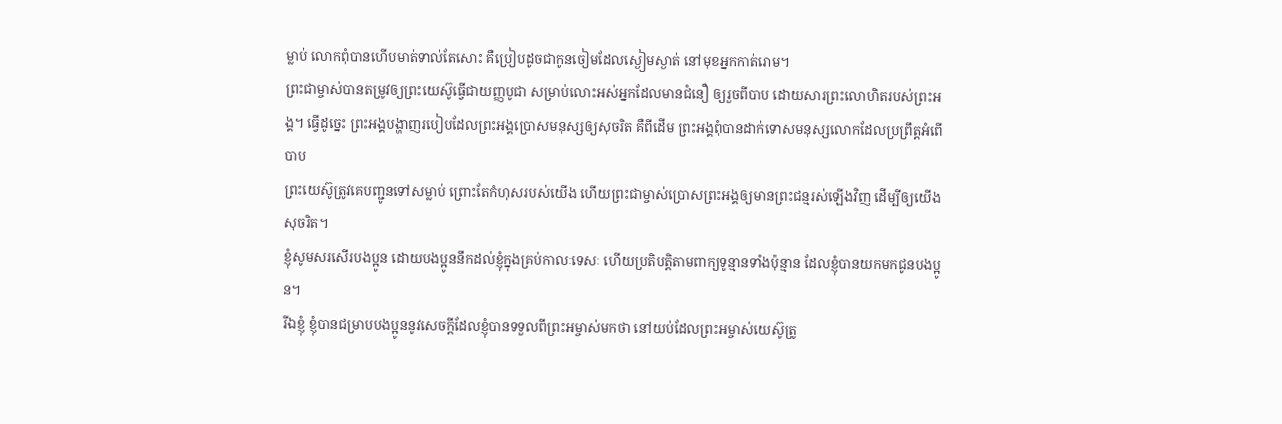ម្លាប់ លោកពុំបានហើបមាត់ទាល់តែសោះ គឺប្រៀបដូចជាកូនចៀមដែលស្ងៀមស្ងាត់ នៅមុខអ្នកកាត់រោម។
ព្រះជាម្ចាស់បានតម្រូវឲ្យព្រះយេស៊ូធ្វើជាយញ្ញបូជា សម្រាប់លោះអស់អ្នកដែលមានជំនឿ ឲ្យរួចពីបាប ដោយសារព្រះលោហិតរបស់ព្រះអង្គ។ ធ្វើដូច្នេះ ព្រះអង្គបង្ហាញរបៀបដែលព្រះអង្គប្រោសមនុស្សឲ្យសុចរិត គឺពីដើម ព្រះអង្គពុំបានដាក់ទោសមនុស្សលោកដែលប្រព្រឹត្តអំពើបាប
ព្រះយេស៊ូត្រូវគេបញ្ជូនទៅសម្លាប់ ព្រោះតែកំហុសរបស់យើង ហើយព្រះជាម្ចាស់ប្រោសព្រះអង្គឲ្យមានព្រះជន្មរស់ឡើងវិញ ដើម្បីឲ្យយើងសុចរិត។
ខ្ញុំសូមសរសើរបងប្អូន ដោយបងប្អូននឹកដល់ខ្ញុំក្នុងគ្រប់កាលៈទេសៈ ហើយប្រតិបត្តិតាមពាក្យទូន្មានទាំងប៉ុន្មាន ដែលខ្ញុំបានយកមកជូនបងប្អូន។
រីឯខ្ញុំ ខ្ញុំបានជម្រាបបងប្អូននូវសេចក្ដីដែលខ្ញុំបានទទួលពីព្រះអម្ចាស់មកថា នៅយប់ដែលព្រះអម្ចាស់យេស៊ូត្រូ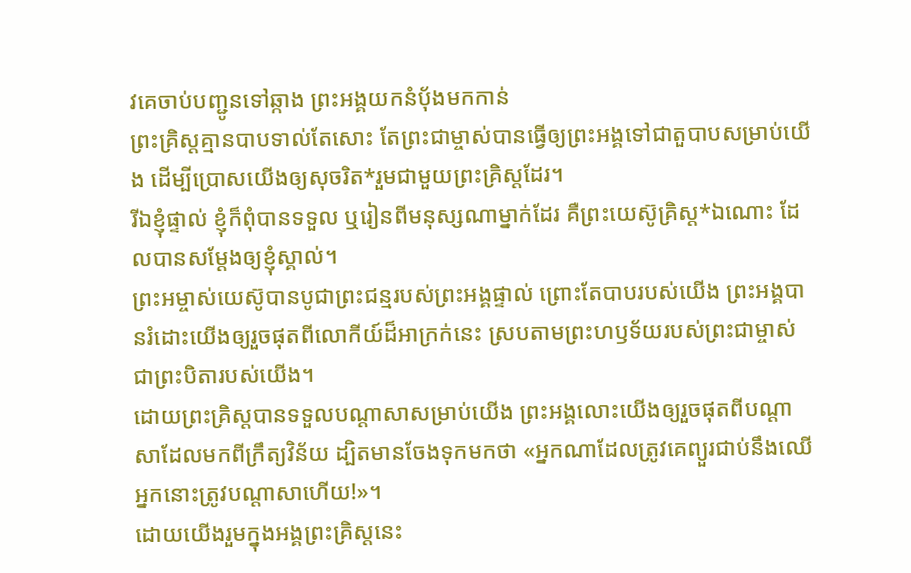វគេចាប់បញ្ជូនទៅឆ្កាង ព្រះអង្គយកនំប៉័ងមកកាន់
ព្រះគ្រិស្តគ្មានបាបទាល់តែសោះ តែព្រះជាម្ចាស់បានធ្វើឲ្យព្រះអង្គទៅជាតួបាបសម្រាប់យើង ដើម្បីប្រោសយើងឲ្យសុចរិត*រួមជាមួយព្រះគ្រិស្តដែរ។
រីឯខ្ញុំផ្ទាល់ ខ្ញុំក៏ពុំបានទទួល ឬរៀនពីមនុស្សណាម្នាក់ដែរ គឺព្រះយេស៊ូគ្រិស្ត*ឯណោះ ដែលបានសម្តែងឲ្យខ្ញុំស្គាល់។
ព្រះអម្ចាស់យេស៊ូបានបូជាព្រះជន្មរបស់ព្រះអង្គផ្ទាល់ ព្រោះតែបាបរបស់យើង ព្រះអង្គបានរំដោះយើងឲ្យរួចផុតពីលោកីយ៍ដ៏អាក្រក់នេះ ស្របតាមព្រះហឫទ័យរបស់ព្រះជាម្ចាស់ ជាព្រះបិតារបស់យើង។
ដោយព្រះគ្រិស្តបានទទួលបណ្ដាសាសម្រាប់យើង ព្រះអង្គលោះយើងឲ្យរួចផុតពីបណ្ដាសាដែលមកពីក្រឹត្យវិន័យ ដ្បិតមានចែងទុកមកថា «អ្នកណាដែលត្រូវគេព្យួរជាប់នឹងឈើ អ្នកនោះត្រូវបណ្ដាសាហើយ!»។
ដោយយើងរួមក្នុងអង្គព្រះគ្រិស្តនេះ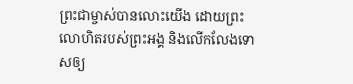ព្រះជាម្ចាស់បានលោះយើង ដោយព្រះលោហិតរបស់ព្រះអង្គ និងលើកលែងទោសឲ្យ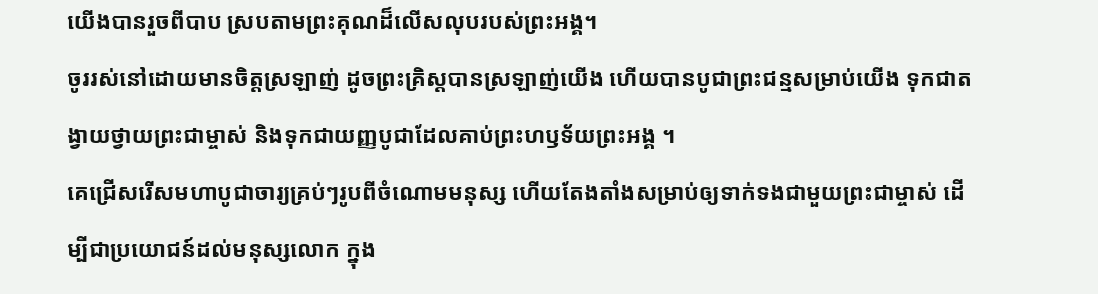យើងបានរួចពីបាប ស្របតាមព្រះគុណដ៏លើសលុបរបស់ព្រះអង្គ។
ចូររស់នៅដោយមានចិត្តស្រឡាញ់ ដូចព្រះគ្រិស្តបានស្រឡាញ់យើង ហើយបានបូជាព្រះជន្មសម្រាប់យើង ទុកជាតង្វាយថ្វាយព្រះជាម្ចាស់ និងទុកជាយញ្ញបូជាដែលគាប់ព្រះហឫទ័យព្រះអង្គ ។
គេជ្រើសរើសមហាបូជាចារ្យគ្រប់ៗរូបពីចំណោមមនុស្ស ហើយតែងតាំងសម្រាប់ឲ្យទាក់ទងជាមួយព្រះជាម្ចាស់ ដើម្បីជាប្រយោជន៍ដល់មនុស្សលោក ក្នុង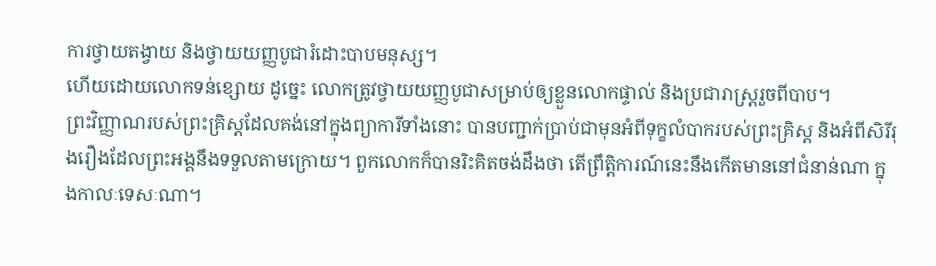ការថ្វាយតង្វាយ និងថ្វាយយញ្ញបូជារំដោះបាបមនុស្ស។
ហើយដោយលោកទន់ខ្សោយ ដូច្នេះ លោកត្រូវថ្វាយយញ្ញបូជាសម្រាប់ឲ្យខ្លួនលោកផ្ទាល់ និងប្រជារាស្ត្ររួចពីបាប។
ព្រះវិញ្ញាណរបស់ព្រះគ្រិស្តដែលគង់នៅក្នុងព្យាការីទាំងនោះ បានបញ្ជាក់ប្រាប់ជាមុនអំពីទុក្ខលំបាករបស់ព្រះគ្រិស្ត និងអំពីសិរីរុងរឿងដែលព្រះអង្គនឹងទទួលតាមក្រោយ។ ពួកលោកក៏បានរិះគិតចង់ដឹងថា តើព្រឹត្តិការណ៍នេះនឹងកើតមាននៅជំនាន់ណា ក្នុងកាលៈទេសៈណា។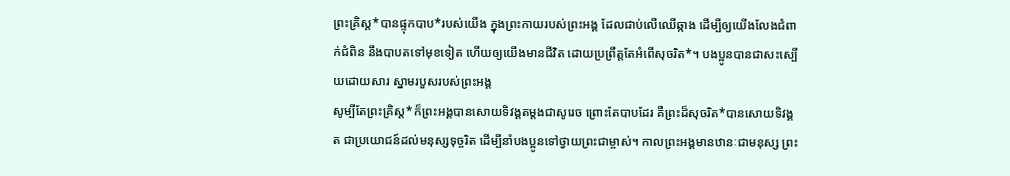ព្រះគ្រិស្ត*បានផ្ទុកបាប*របស់យើង ក្នុងព្រះកាយរបស់ព្រះអង្គ ដែលជាប់លើឈើឆ្កាង ដើម្បីឲ្យយើងលែងជំពាក់ជំពិន នឹងបាបតទៅមុខទៀត ហើយឲ្យយើងមានជីវិត ដោយប្រព្រឹត្តតែអំពើសុចរិត*។ បងប្អូនបានជាសះស្បើយដោយសារ ស្នាមរបួសរបស់ព្រះអង្គ
សូម្បីតែព្រះគ្រិស្ត*ក៏ព្រះអង្គបានសោយទិវង្គតម្ដងជាសូរេច ព្រោះតែបាបដែរ គឺព្រះដ៏សុចរិត*បានសោយទិវង្គត ជាប្រយោជន៍ដល់មនុស្សទុច្ចរិត ដើម្បីនាំបងប្អូនទៅថ្វាយព្រះជាម្ចាស់។ កាលព្រះអង្គមានឋានៈជាមនុស្ស ព្រះ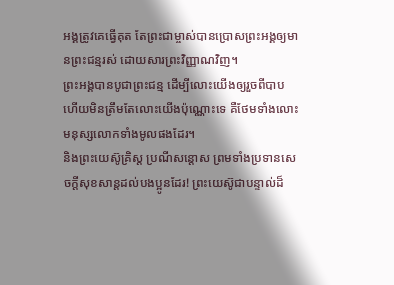អង្គត្រូវគេធ្វើគុត តែព្រះជាម្ចាស់បានប្រោសព្រះអង្គឲ្យមានព្រះជន្មរស់ ដោយសារព្រះវិញ្ញាណវិញ។
ព្រះអង្គបានបូជាព្រះជន្ម ដើម្បីលោះយើងឲ្យរួចពីបាប ហើយមិនត្រឹមតែលោះយើងប៉ុណ្ណោះទេ គឺថែមទាំងលោះមនុស្សលោកទាំងមូលផងដែរ។
និងព្រះយេស៊ូគ្រិស្ត ប្រណីសន្ដោស ព្រមទាំងប្រទានសេចក្ដីសុខសាន្តដល់បងប្អូនដែរ! ព្រះយេស៊ូជាបន្ទាល់ដ៏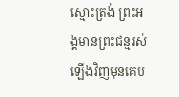ស្មោះត្រង់ ព្រះអង្គមានព្រះជន្មរស់ឡើងវិញមុនគេប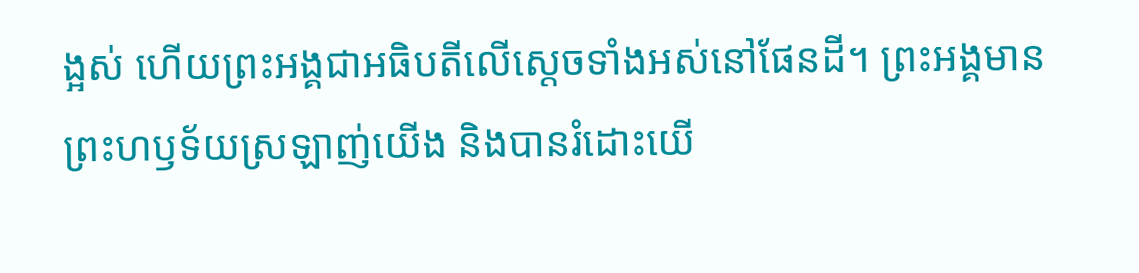ង្អស់ ហើយព្រះអង្គជាអធិបតីលើស្ដេចទាំងអស់នៅផែនដី។ ព្រះអង្គមានព្រះហឫទ័យស្រឡាញ់យើង និងបានរំដោះយើ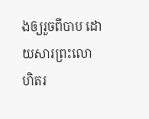ងឲ្យរួចពីបាប ដោយសារព្រះលោហិតរ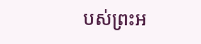បស់ព្រះអ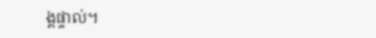ង្គផ្ទាល់។